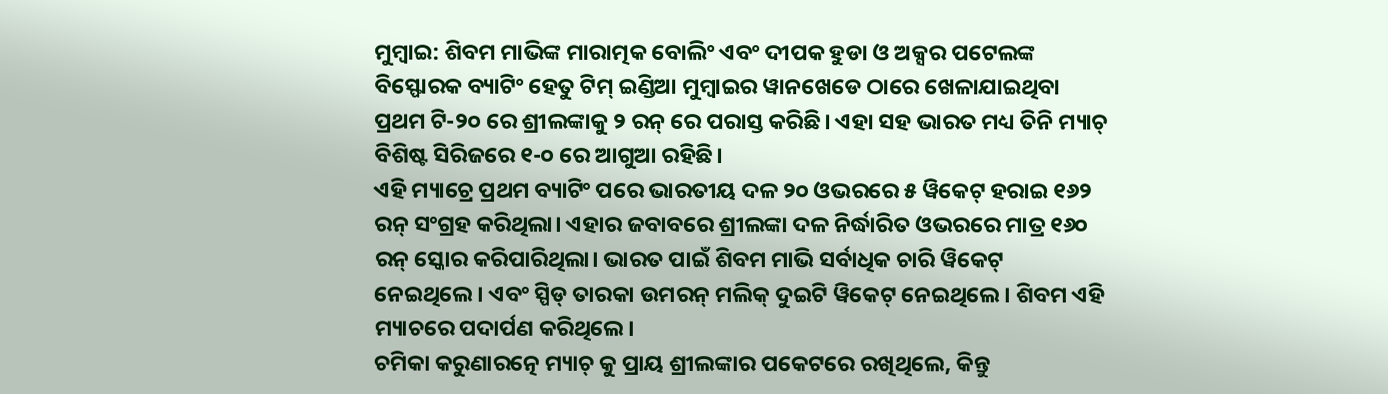ମୁମ୍ବାଇ: ଶିବମ ମାଭିଙ୍କ ମାରାତ୍ମକ ବୋଲିଂ ଏବଂ ଦୀପକ ହୁଡା ଓ ଅକ୍ସର ପଟେଲଙ୍କ ବିସ୍ଫୋରକ ବ୍ୟାଟିଂ ହେତୁ ଟିମ୍ ଇଣ୍ଡିଆ ମୁମ୍ବାଇର ୱାନଖେଡେ ଠାରେ ଖେଳାଯାଇଥିବା ପ୍ରଥମ ଟି-୨୦ ରେ ଶ୍ରୀଲଙ୍କାକୁ ୨ ରନ୍ ରେ ପରାସ୍ତ କରିଛି। ଏହା ସହ ଭାରତ ମଧ୍ୟ ତିନି ମ୍ୟାଚ୍ ବିଶିଷ୍ଟ ସିରିଜରେ ୧-୦ ରେ ଆଗୁଆ ରହିଛି।
ଏହି ମ୍ୟାଚ୍ରେ ପ୍ରଥମ ବ୍ୟାଟିଂ ପରେ ଭାରତୀୟ ଦଳ ୨୦ ଓଭରରେ ୫ ୱିକେଟ୍ ହରାଇ ୧୬୨ ରନ୍ ସଂଗ୍ରହ କରିଥିଲା। ଏହାର ଜବାବରେ ଶ୍ରୀଲଙ୍କା ଦଳ ନିର୍ଦ୍ଧାରିତ ଓଭରରେ ମାତ୍ର ୧୬୦ ରନ୍ ସ୍କୋର କରିପାରିଥିଲା। ଭାରତ ପାଇଁ ଶିବମ ମାଭି ସର୍ବାଧିକ ଚାରି ୱିକେଟ୍ ନେଇଥିଲେ। ଏବଂ ସ୍ପିଡ୍ ତାରକା ଉମରନ୍ ମଲିକ୍ ଦୁଇଟି ୱିକେଟ୍ ନେଇଥିଲେ। ଶିବମ ଏହି ମ୍ୟାଚରେ ପଦାର୍ପଣ କରିଥିଲେ।
ଚମିକା କରୁଣାରତ୍ନେ ମ୍ୟାଚ୍ କୁ ପ୍ରାୟ ଶ୍ରୀଲଙ୍କାର ପକେଟରେ ରଖିଥିଲେ, କିନ୍ତୁ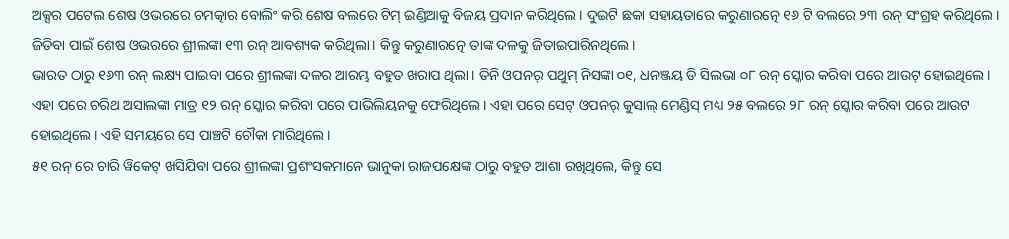ଅକ୍ସର ପଟେଲ ଶେଷ ଓଭରରେ ଚମତ୍କାର ବୋଲିଂ କରି ଶେଷ ବଲରେ ଟିମ୍ ଇଣ୍ଡିଆକୁ ବିଜୟ ପ୍ରଦାନ କରିଥିଲେ। ଦୁଇଟି ଛକା ସହାୟତାରେ କରୁଣାରତ୍ନେ ୧୬ ଟି ବଲରେ ୨୩ ରନ୍ ସଂଗ୍ରହ କରିଥିଲେ। ଜିତିବା ପାଇଁ ଶେଷ ଓଭରରେ ଶ୍ରୀଲଙ୍କା ୧୩ ରନ୍ ଆବଶ୍ୟକ କରିଥିଲା। କିନ୍ତୁ କରୁଣାରତ୍ନେ ତାଙ୍କ ଦଳକୁ ଜିତାଇପାରିନଥିଲେ।
ଭାରତ ଠାରୁ ୧୬୩ ରନ୍ ଲକ୍ଷ୍ୟ ପାଇବା ପରେ ଶ୍ରୀଲଙ୍କା ଦଳର ଆରମ୍ଭ ବହୁତ ଖରାପ ଥିଲା। ତିନି ଓପନର୍ ପଥୁମ୍ ନିସଙ୍କା ୦୧, ଧନଞ୍ଜୟ ଡି ସିଲଭା ୦୮ ରନ୍ ସ୍କୋର କରିବା ପରେ ଆଉଟ୍ ହୋଇଥିଲେ। ଏହା ପରେ ଚରିଥ ଅସାଲଙ୍କା ମାତ୍ର ୧୨ ରନ୍ ସ୍କୋର କରିବା ପରେ ପାଭିଲିୟନକୁ ଫେରିଥିଲେ। ଏହା ପରେ ସେଟ୍ ଓପନର୍ କୁସାଲ୍ ମେଣ୍ଡିସ୍ ମଧ୍ୟ ୨୫ ବଲରେ ୨୮ ରନ୍ ସ୍କୋର କରିବା ପରେ ଆଉଟ ହୋଇଥିଲେ। ଏହି ସମୟରେ ସେ ପାଞ୍ଚଟି ଚୌକା ମାରିଥିଲେ।
୫୧ ରନ୍ ରେ ଚାରି ୱିକେଟ୍ ଖସିଯିବା ପରେ ଶ୍ରୀଲଙ୍କା ପ୍ରଶଂସକମାନେ ଭାନୁକା ରାଜପକ୍ଷେଙ୍କ ଠାରୁ ବହୁତ ଆଶା ରଖିଥିଲେ, କିନ୍ତୁ ସେ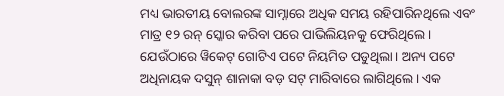ମଧ୍ୟ ଭାରତୀୟ ବୋଲରଙ୍କ ସାମ୍ନାରେ ଅଧିକ ସମୟ ରହିପାରିନଥିଲେ ଏବଂ ମାତ୍ର ୧୨ ରନ୍ ସ୍କୋର କରିବା ପରେ ପାଭିଲିୟନକୁ ଫେରିଥିଲେ।
ଯେଉଁଠାରେ ୱିକେଟ୍ ଗୋଟିଏ ପଟେ ନିୟମିତ ପଡୁଥିଲା। ଅନ୍ୟ ପଟେ ଅଧିନାୟକ ଦସୁନ୍ ଶାନାକା ବଡ଼ ସଟ୍ ମାରିବାରେ ଲାଗିଥିଲେ। ଏକ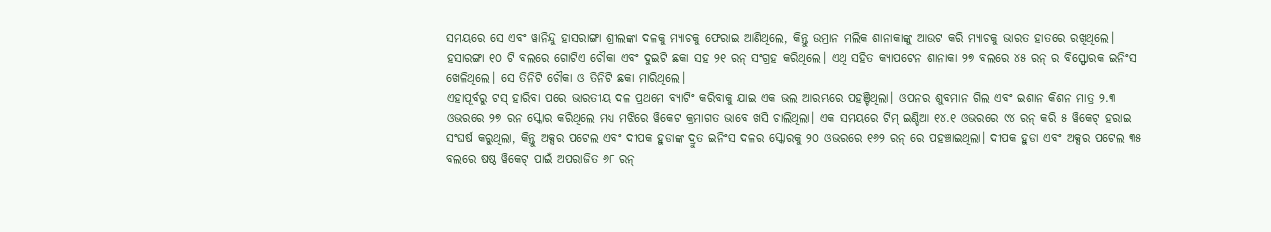ସମୟରେ ସେ ଏବଂ ୱାନିନ୍ଦୁ ହାସରାଙ୍ଗା ଶ୍ରୀଲଙ୍କା ଦଳକୁ ମ୍ୟାଚକୁ ଫେରାଇ ଆଣିଥିଲେ, କିନ୍ତୁ ଉମ୍ରାନ ମଲିକ ଶାନାକାଙ୍କୁ ଆଉଟ କରି ମ୍ୟାଚକୁ ଭାରତ ହାତରେ ରଖିଥିଲେ।
ହସାରଙ୍ଗା ୧୦ ଟି ବଲରେ ଗୋଟିଏ ଚୌକା ଏବଂ ଦୁଇଟି ଛକା ସହ ୨୧ ରନ୍ ସଂଗ୍ରହ କରିଥିଲେ। ଏଥି ସହିତ କ୍ୟାପଟେନ ଶାନାକା ୨୭ ବଲରେ ୪୫ ରନ୍ ର ବିସ୍ଫୋରକ ଇନିଂସ ଖେଳିଥିଲେ। ସେ ତିନିଟି ଚୌକା ଓ ତିନିଟି ଛକା ମାରିଥିଲେ।
ଏହାପୂର୍ବରୁ ଟସ୍ ହାରିବା ପରେ ଭାରତୀୟ ଦଳ ପ୍ରଥମେ ବ୍ୟାଟିଂ କରିବାକୁ ଯାଇ ଏକ ଭଲ ଆରମ୍ଭରେ ପହଞ୍ଚିଥିଲା। ଓପନର ଶୁବମାନ ଗିଲ ଏବଂ ଇଶାନ କିଶନ ମାତ୍ର ୨.୩ ଓଭରରେ ୨୭ ରନ ସ୍କୋର କରିଥିଲେ ମଧ୍ୟ ମଝିରେ ୱିକେଟ କ୍ରମାଗତ ଭାବେ ଖସି ଚାଲିଥିଲା। ଏକ ସମୟରେ ଟିମ୍ ଇଣ୍ଡିଆ ୧୪.୧ ଓଭରରେ ୯୪ ରନ୍ କରି ୫ ୱିକେଟ୍ ହରାଇ ସଂଘର୍ଷ କରୁଥିଲା, କିନ୍ତୁ ଅକ୍ସର ପଟେଲ ଏବଂ ଦୀପକ ହୁଡାଙ୍କ ଦ୍ରୁତ ଇନିଂସ ଦଳର ସ୍କୋରକୁ ୨୦ ଓଭରରେ ୧୬୨ ରନ୍ ରେ ପହଞ୍ଚାଇଥିଲା। ଦୀପକ ହୁଡା ଏବଂ ଅକ୍ସର ପଟେଲ ୩୫ ବଲରେ ଷଷ୍ଠ ୱିକେଟ୍ ପାଇଁ ଅପରାଜିତ ୬୮ ରନ୍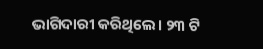ଭାଗିଦାରୀ କରିଥିଲେ। ୨୩ ଟି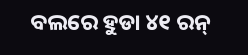ବଲରେ ହୁଡା ୪୧ ରନ୍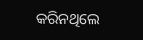କରିନଥିଲେ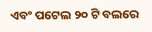ଏବଂ ପଟେଲ ୨୦ ଟି ବଲରେ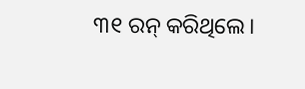୩୧ ରନ୍ କରିଥିଲେ।